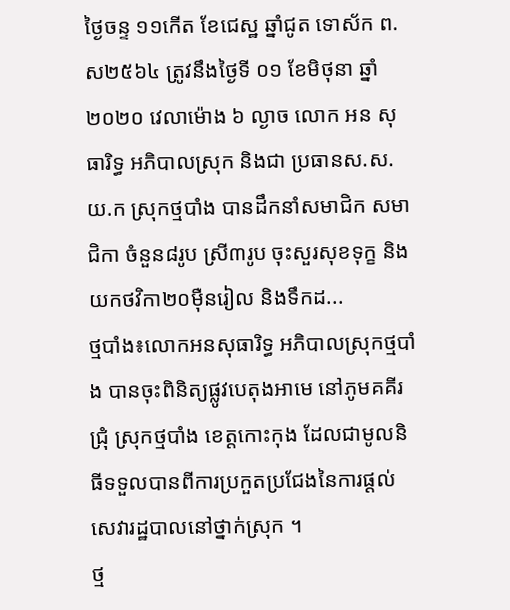ថ្ងៃចន្ទ ១១កើត ខែជេស្ឋ ឆ្នាំជូត ទោស័ក ព.ស២៥៦៤ ត្រូវនឹងថ្ងៃទី ០១ ខែមិថុនា ឆ្នាំ២០២០ វេលាម៉ោង ៦ ល្ងាច លោក អន សុធារិទ្ធ អភិបាលស្រុក និងជា ប្រធានស.ស.យ.ក ស្រុកថ្មបាំង បានដឹកនាំសមាជិក សមាជិកា ចំនួន៨រូប ស្រី៣រូប ចុះសួរសុខទុក្ខ និងយកថវិកា២០ម៉ឺនរៀល និងទឹកដ...
ថ្មបាំង៖លោកអនសុធារិទ្ធ អភិបាលស្រុកថ្មបាំង បានចុះពិនិត្យផ្លូវបេតុងអាមេ នៅភូមគគីរជ្រុំ ស្រុកថ្មបាំង ខេត្តកោះកុង ដែលជាមូលនិធីទទួលបានពីការប្រកួតប្រជែងនៃការផ្តល់សេវារដ្ឋបាលនៅថ្នាក់ស្រុក ។
ថ្ម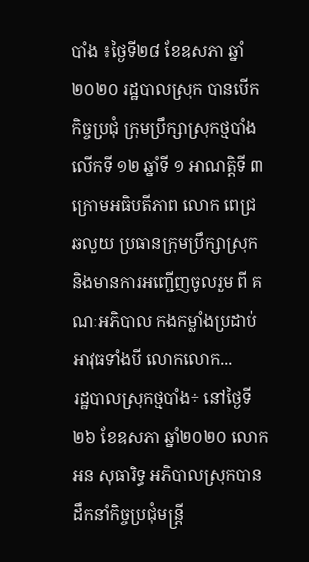បាំង ៖ថ្ងៃទី២៨ ខែឧសភា ឆ្នាំ២០២០ រដ្ឋបាលស្រុក បានបើកកិច្ចប្រជុំ ក្រុមប្រឹក្សាស្រុកថ្មបាំង លើកទី ១២ ឆ្នាំទី ១ អាណត្តិទី ៣ ក្រោមអធិបតីភាព លោក ពេជ្រ ឆលួយ ប្រធានក្រុមប្រឹក្សាស្រុក និងមានការអញ្ជើញចូលរួម ពី គណៈអភិបាល កងកម្លាំងប្រដាប់អាវុធទាំងបី លោកលោក...
រដ្ឋបាលស្រុកថ្មបាំង÷ នៅថ្ងៃទី២៦ ខែឧសភា ឆ្នាំ២០២០ លោក អន សុធារិទ្ធ អភិបាលស្រុកបានដឹកនាំកិច្ចប្រជុំមន្រ្តី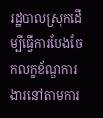រដ្ឋបាលស្រុកដើម្បីធ្វើការបែងចែកលក្ខខ័ណ្ឌការងារនៅតាមការ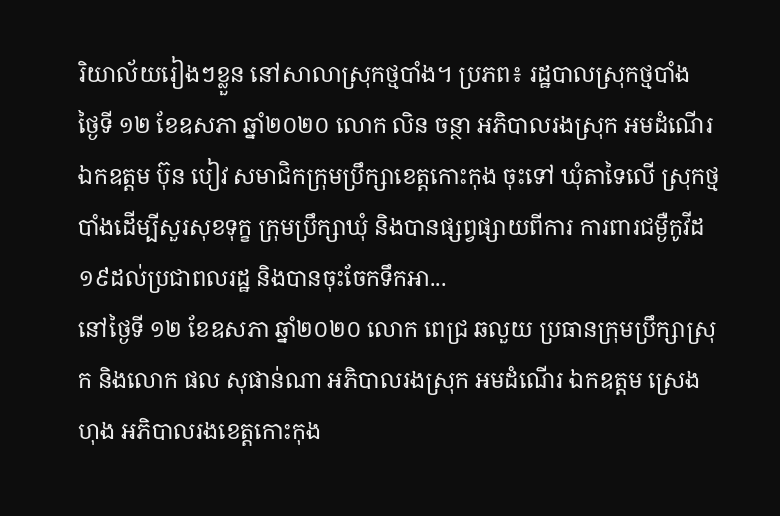រិយាល័យរៀងៗខ្លួន នៅសាលាស្រុកថ្មបាំង។ ប្រភព៖ រដ្ឋបាលស្រុកថ្មបាំង
ថ្ងៃទី ១២ ខែឧសភា ឆ្នាំ២០២០ លោក លិន ចន្ថា អភិបាលរងស្រុក អមដំណើរ ឯកឧត្តម ប៊ុន បៀវ សមាជិកក្រុមប្រឹក្សាខេត្តកោះកុង ចុះទៅ ឃុំតាទៃលើ ស្រុកថ្មបាំងដើម្បីសួរសុខទុក្ខ ក្រុមប្រឹក្សាឃុំ និងបានផ្សព្វផ្សាយពីការ ការពារជម្ងឺកូវីដ១៩ដល់ប្រជាពលរដ្ឋ និងបានចុះចែកទឹកអា...
នៅថ្ងៃទី ១២ ខែឧសភា ឆ្នាំ២០២០ លោក ពេជ្រ ឆលួយ ប្រធានក្រុមប្រឹក្សាស្រុក និងលោក ផល សុផាន់ណា អភិបាលរងស្រុក អមដំណើរ ឯកឧត្តម ស្រេង ហុង អភិបាលរងខេត្តកោះកុង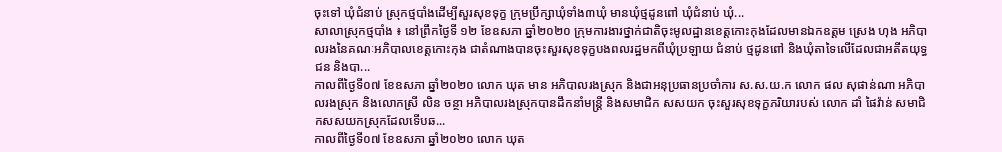ចុះទៅ ឃុំជំនាប់ ស្រុកថ្មបាំងដើម្បីសួរសុខទុក្ខ ក្រុមប្រឹក្សាឃុំទាំង៣ឃុំ មានឃុំថ្មដូនពៅ ឃុំជំនាប់ ឃុំ...
សាលាស្រុកថ្មបាំង ៖ នៅព្រឹកថ្ងៃទី ១២ ខែឧសភា ឆ្នាំ២០២០ ក្រុមការងារថ្នាក់ជាតិចុះមូលដ្ឋានខេត្តកោះកុងដែលមានឯកឧត្តម ស្រេង ហុង អភិបាលរងនៃគណៈអភិបាលខេត្តកោះកុង ជាតំណាងបានចុះសួរសុខទុក្ខបងពលរដ្ឋមកពីឃុំប្រឡាយ ជំនាប់ ថ្មដូនពៅ និងឃុំតាទៃលើដែលជាអតីតយុទ្ធជន និងបា...
កាលពីថ្ងៃទី០៧ ខែឧសភា ឆ្នាំ២០២០ លោក ឃុត មាន អភិបាលរងស្រុក និងជាអនុប្រធានប្រចាំការ ស.ស.យ.ក លោក ផល សុផាន់ណា អភិបាលរងស្រុក និងលោកស្រី លិន ចន្ថា អភិបាលរងស្រុកបានដឹកនាំមន្រ្តី និងសមាជិក សសយក ចុះសួរសុខទុក្ខភរិយារបស់ លោក ដាំ ផៃវ៉ាន់ សមាជិកសសយកស្រុកដែលទើបឆ...
កាលពីថ្ងៃទី០៧ ខែឧសភា ឆ្នាំ២០២០ លោក ឃុត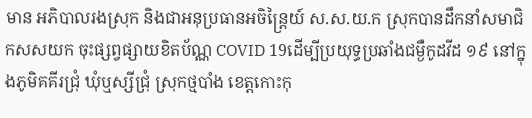មាន អភិបាលរងស្រុក និងជាអនុប្រធានអចិន្ត្រៃយ៍ ស.ស.យ.ក ស្រុកបានដឹកនាំសមាជិកសសយក ចុះផ្សព្វផ្សាយខិតប័ណ្ណ COVID 19ដើម្បីប្រយុទ្ធប្រឆាំងជម្ងឺកូដវីដ ១៩ នៅក្នុងភូមិគគីរជ្រុំ ឃុំឬស្សីជ្រុំ ស្រុកថ្មបាំង ខេត្តកោះកុ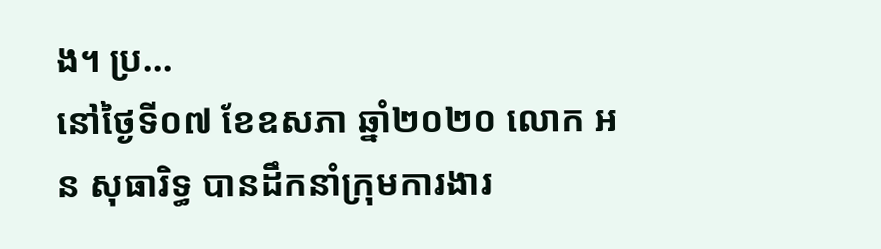ង។ ប្រ...
នៅថ្ងៃទី០៧ ខែឧសភា ឆ្នាំ២០២០ លោក អន សុធារិទ្ធ បានដឹកនាំក្រុមការងារ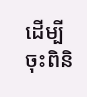ដើម្បីចុះពិនិ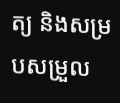ត្យ និងសម្របសម្រួល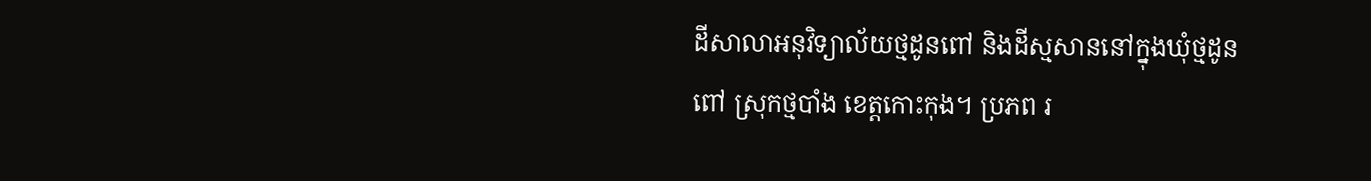ដីសាលាអនុវិទ្យាល័យថ្មដូនពៅ និងដីស្មសាននៅក្នុងឃុំថ្មដូនពៅ ស្រុកថ្មបាំង ខេត្តកោះកុង។ ប្រភព រ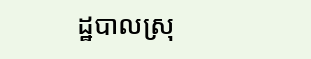ដ្ឋបាលស្រុ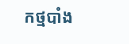កថ្មបាំង